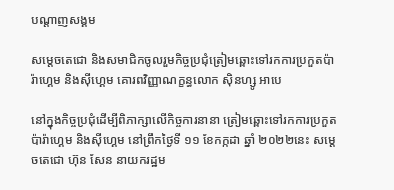បណ្តាញសង្គម

សម្ដេចតេជោ និងសមាជិកចូលរួមកិច្ចប្រជុំត្រៀមឆ្ពោះទៅរកការប្រកួតប៉ារ៉ាហ្គេម និងស៊ីហ្គេម គោរពវិញ្ញាណក្ខន្ធលោក ស៊ិនហ្សូ អាបេ

នៅក្នុងកិច្ចប្រជុំដើម្បីពិភាក្សាលើកិច្ចការនានា ត្រៀមឆ្ពោះទៅរកការប្រកួតប៉ារ៉ាហ្គេម និងស៊ីហ្គេម នៅព្រឹកថ្ងៃទី ១១ ខែកក្កដា ឆ្នាំ ២០២២នេះ សម្ដេចតេជោ ហ៊ុន សែន នាយករដ្ឋម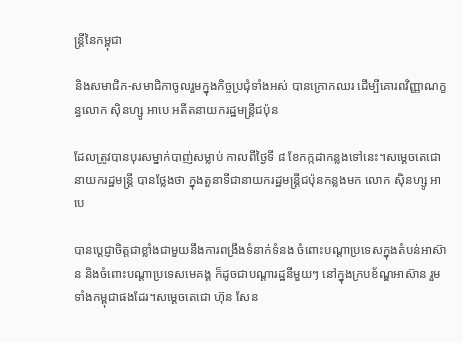ន្ត្រីនៃកម្ពុជា

និងសមាជិក-សមាជិកាចូលរួមក្នុងកិច្ចប្រជុំទាំងអស់ បានក្រោកឈរ ដើម្បីគោរពវិញ្ញាណក្ខន្ធលោក ស៊ិនហ្សូ អាបេ អតីតនាយករដ្ឋមន្ត្រីជប៉ុន

ដែលត្រូវបានបុរសម្នាក់បាញ់សម្លាប់ កាលពីថ្ងៃទី ៨ ខែកក្កដាកន្លងទៅនេះ។សម្ដេចតេជោនាយករដ្ឋមន្ត្រី បានថ្លែងថា ក្នុងតួនាទីជានាយករដ្ឋមន្ត្រីជប៉ុនកន្លងមក លោក ស៊ិនហ្សូ អាបេ

បានប្ដេជ្ញាចិត្តជាខ្លាំងជាមួយនឹងការពង្រឹងទំនាក់ទំនង ចំពោះបណ្ដាប្រទេសក្នុងតំបន់អាស៊ាន និងចំពោះបណ្ដាប្រទេសមេគង្គ ក៏ដូចជាបណ្ដារដ្ឋនីមួយៗ នៅក្នុងក្របខ័ណ្ឌអាស៊ាន រួមទាំងកម្ពុជាផងដែរ។សម្ដេចតេជោ ហ៊ុន សែន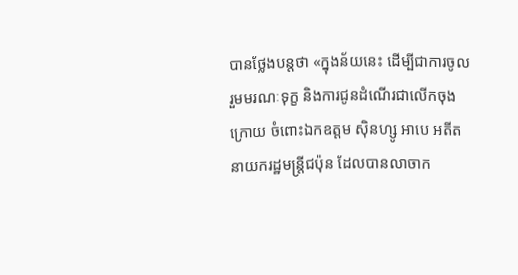បានថ្លែងបន្តថា «ក្នុងន័យនេះ ដើម្បីជាការចូលរួមមរណៈទុក្ខ និងការជូនដំណើរជាលើកចុងក្រោយ ចំពោះឯកឧត្ដម ស៊ិនហ្សូ អាបេ អតីតនាយករដ្ឋមន្ត្រីជប៉ុន ដែលបានលាចាក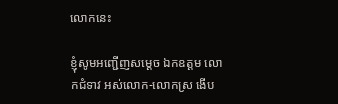លោកនេះ

ខ្ញុំសូមអញ្ជើញសម្ដេច ឯកឧត្ដម លោកជំទាវ អស់លោក-លោកស្រ ងើប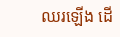ឈរឡើង ដើ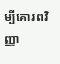ម្បីគោរពវិញ្ញា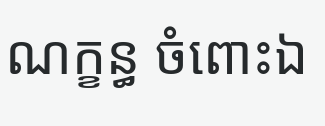ណក្ខន្ធ ចំពោះឯ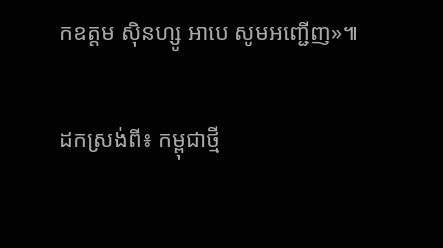កឧត្ដម ស៊ិនហ្សូ អាបេ សូមអញ្ជើញ»៕

ដកស្រង់ពី៖ កម្ពុជាថ្មី